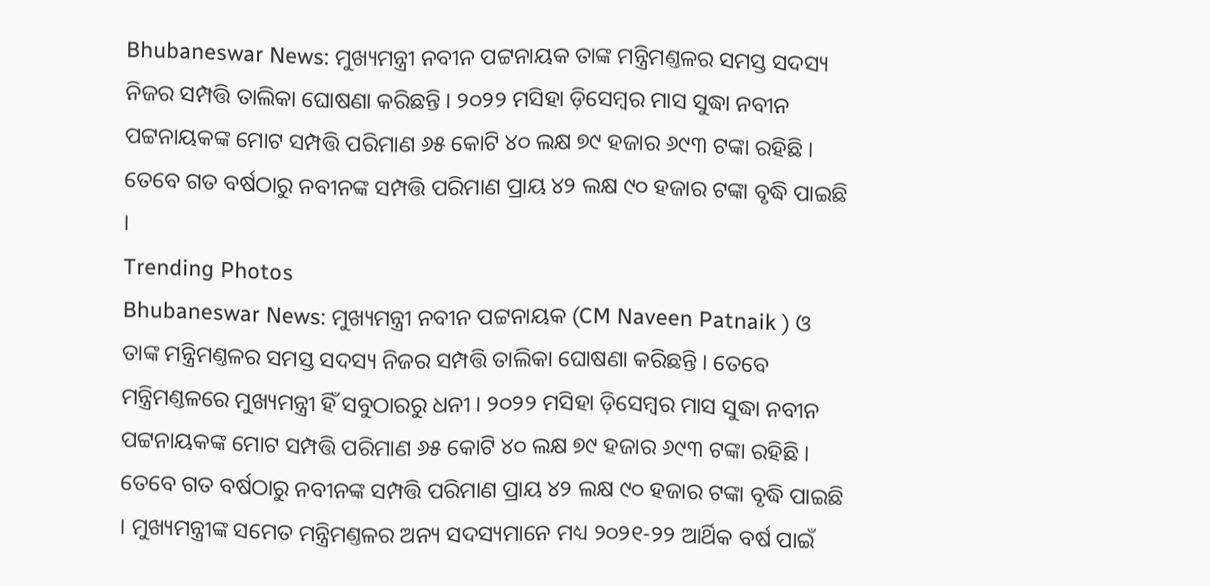Bhubaneswar News: ମୁଖ୍ୟମନ୍ତ୍ରୀ ନବୀନ ପଟ୍ଟନାୟକ ତାଙ୍କ ମନ୍ତ୍ରିମଣ୍ତଳର ସମସ୍ତ ସଦସ୍ୟ ନିଜର ସମ୍ପତ୍ତି ତାଲିକା ଘୋଷଣା କରିଛନ୍ତି । ୨୦୨୨ ମସିହା ଡ଼ିସେମ୍ବର ମାସ ସୁଦ୍ଧା ନବୀନ ପଟ୍ଟନାୟକଙ୍କ ମୋଟ ସମ୍ପତ୍ତି ପରିମାଣ ୬୫ କୋଟି ୪୦ ଲକ୍ଷ ୭୯ ହଜାର ୬୯୩ ଟଙ୍କା ରହିଛି । ତେବେ ଗତ ବର୍ଷଠାରୁ ନବୀନଙ୍କ ସମ୍ପତ୍ତି ପରିମାଣ ପ୍ରାୟ ୪୨ ଲକ୍ଷ ୯୦ ହଜାର ଟଙ୍କା ବୃଦ୍ଧି ପାଇଛି ।
Trending Photos
Bhubaneswar News: ମୁଖ୍ୟମନ୍ତ୍ରୀ ନବୀନ ପଟ୍ଟନାୟକ (CM Naveen Patnaik ) ଓ ତାଙ୍କ ମନ୍ତ୍ରିମଣ୍ତଳର ସମସ୍ତ ସଦସ୍ୟ ନିଜର ସମ୍ପତ୍ତି ତାଲିକା ଘୋଷଣା କରିଛନ୍ତି । ତେବେ ମନ୍ତ୍ରିମଣ୍ତଳରେ ମୁଖ୍ୟମନ୍ତ୍ରୀ ହିଁ ସବୁଠାରରୁ ଧନୀ । ୨୦୨୨ ମସିହା ଡ଼ିସେମ୍ବର ମାସ ସୁଦ୍ଧା ନବୀନ ପଟ୍ଟନାୟକଙ୍କ ମୋଟ ସମ୍ପତ୍ତି ପରିମାଣ ୬୫ କୋଟି ୪୦ ଲକ୍ଷ ୭୯ ହଜାର ୬୯୩ ଟଙ୍କା ରହିଛି । ତେବେ ଗତ ବର୍ଷଠାରୁ ନବୀନଙ୍କ ସମ୍ପତ୍ତି ପରିମାଣ ପ୍ରାୟ ୪୨ ଲକ୍ଷ ୯୦ ହଜାର ଟଙ୍କା ବୃଦ୍ଧି ପାଇଛି । ମୁଖ୍ୟମନ୍ତ୍ରୀଙ୍କ ସମେତ ମନ୍ତ୍ରିମଣ୍ତଳର ଅନ୍ୟ ସଦସ୍ୟମାନେ ମଧ୍ୟ ୨୦୨୧-୨୨ ଆର୍ଥିକ ବର୍ଷ ପାଇଁ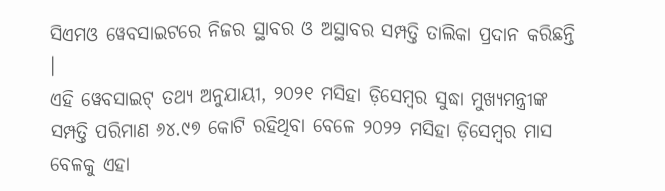ସିଏମଓ ୱେବସାଇଟରେ ନିଜର ସ୍ଥାବର ଓ ଅସ୍ଥାବର ସମ୍ପତ୍ତି ତାଲିକା ପ୍ରଦାନ କରିଛନ୍ତି ।
ଏହି ୱେବସାଇଟ୍ ତଥ୍ୟ ଅନୁଯାୟୀ, ୨୦୨୧ ମସିହା ଡ଼ିସେମ୍ବର ସୁଦ୍ଧା ମୁଖ୍ୟମନ୍ତ୍ରୀଙ୍କ ସମ୍ପତ୍ତି ପରିମାଣ ୬୪.୯୭ କୋଟି ରହିଥିବା ବେଳେ ୨୦୨୨ ମସିହା ଡ଼ିସେମ୍ବର ମାସ ବେଳକୁ ଏହା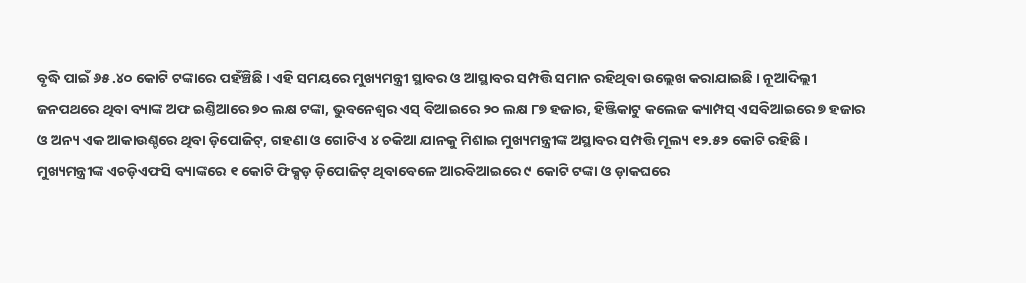ବୃଦ୍ଧି ପାଇଁ ୬୫ .୪୦ କୋଟି ଟଙ୍କାରେ ପହଁଞ୍ଚିଛି । ଏହି ସମୟରେ ମୁଖ୍ୟମନ୍ତ୍ରୀ ସ୍ଥାବର ଓ ଆସ୍ଥାବର ସମ୍ପତ୍ତି ସମାନ ରହିଥିବା ଉଲ୍ଲେଖ କରାଯାଇଛି । ନୂଆଦିଲ୍ଲୀ ଜନପଥରେ ଥିବା ବ୍ୟାଙ୍କ ଅଫ ଇଣ୍ତିଆରେ ୭୦ ଲକ୍ଷ ଟଙ୍କା, ଭୁବନେଶ୍ବର ଏସ୍ ବିଆଇରେ ୨୦ ଲକ୍ଷ ୮୭ ହଜାର, ହିଞ୍ଜିକାଟୁ କଲେଜ କ୍ୟାମ୍ପସ୍ ଏସବିଆଇରେ ୭ ହଜାର ଓ ଅନ୍ୟ ଏକ ଆକାଉଣ୍ଚରେ ଥିବା ଡ଼ିପୋଜିଟ୍, ଗହଣା ଓ ଗୋଟିଏ ୪ ଚକିଆ ଯାନକୁ ମିଶାଇ ମୁଖ୍ୟମନ୍ତ୍ରୀଙ୍କ ଅସ୍ଥାବର ସମ୍ପତ୍ତି ମୂଲ୍ୟ ୧୨.୫୨ କୋଟି ରହିଛି । ମୁଖ୍ୟମନ୍ତ୍ରୀଙ୍କ ଏଚଡ଼ିଏଫସି ବ୍ୟାଙ୍କରେ ୧ କୋଟି ଫିକ୍ସଡ଼ ଡ଼ିପୋଜିଟ୍ ଥିବାବେଳେ ଆରବିଆଇରେ ୯ କୋଟି ଟଙ୍କା ଓ ଡ଼ାକଘରେ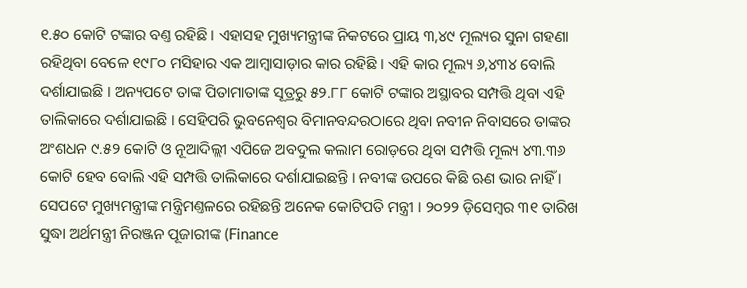୧.୫୦ କୋଟି ଟଙ୍କାର ବଣ୍ତ ରହିଛି । ଏହାସହ ମୁଖ୍ୟମନ୍ତ୍ରୀଙ୍କ ନିକଟରେ ପ୍ରାୟ ୩,୪୯ ମୂଲ୍ୟର ସୁନା ଗହଣା ରହିଥିବା ବେଳେ ୧୯୮୦ ମସିହାର ଏକ ଆମ୍ବାସାଡ଼ାର କାର ରହିଛି । ଏହି କାର ମୂଲ୍ୟ ୬,୪୩୪ ବୋଲି ଦର୍ଶାଯାଇଛି । ଅନ୍ୟପଟେ ତାଙ୍କ ପିତାମାତାଙ୍କ ସୂତ୍ରରୁ ୫୨.୮୮ କୋଟି ଟଙ୍କାର ଅସ୍ଥାବର ସମ୍ପତ୍ତି ଥିବା ଏହି ତାଲିକାରେ ଦର୍ଶାଯାଇଛି । ସେହିପରି ଭୁବନେଶ୍ବର ବିମାନବନ୍ଦରଠାରେ ଥିବା ନବୀନ ନିବାସରେ ତାଙ୍କର ଅଂଶଧନ ୯.୫୨ କୋଟି ଓ ନୂଆଦିଲ୍ଲୀ ଏପିଜେ ଅବଦୁଲ କଲାମ ରୋଡ଼ରେ ଥିବା ସମ୍ପତ୍ତି ମୂଲ୍ୟ ୪୩.୩୬ କୋଟି ହେବ ବୋଲି ଏହି ସମ୍ପତ୍ତି ତାଲିକାରେ ଦର୍ଶାଯାଇଛନ୍ତି । ନବୀଙ୍କ ଉପରେ କିଛି ଋଣ ଭାର ନାହିଁ ।
ସେପଟେ ମୁଖ୍ୟମନ୍ତ୍ରୀଙ୍କ ମନ୍ତ୍ରିମଣ୍ତଳରେ ରହିଛନ୍ତି ଅନେକ କୋଟିପତି ମନ୍ତ୍ରୀ । ୨୦୨୨ ଡ଼ିସେମ୍ବର ୩୧ ତାରିଖ ସୁଦ୍ଧା ଅର୍ଥମନ୍ତ୍ରୀ ନିରଞ୍ଜନ ପୂଜାରୀଙ୍କ (Finance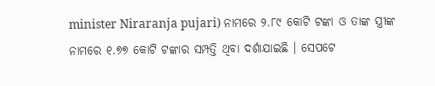minister Niraranja pujari) ନାମରେ ୨.୮୯ କୋଟି ଟଙ୍କା ଓ ତାଙ୍କ ସ୍ତ୍ରୀଙ୍କ ନାମରେ ୧.୭୭ କୋଟି ଟଙ୍କାର ସମ୍ପତ୍ତି ଥିବା ଦର୍ଶାଯାଇଛି । ସେପଟେ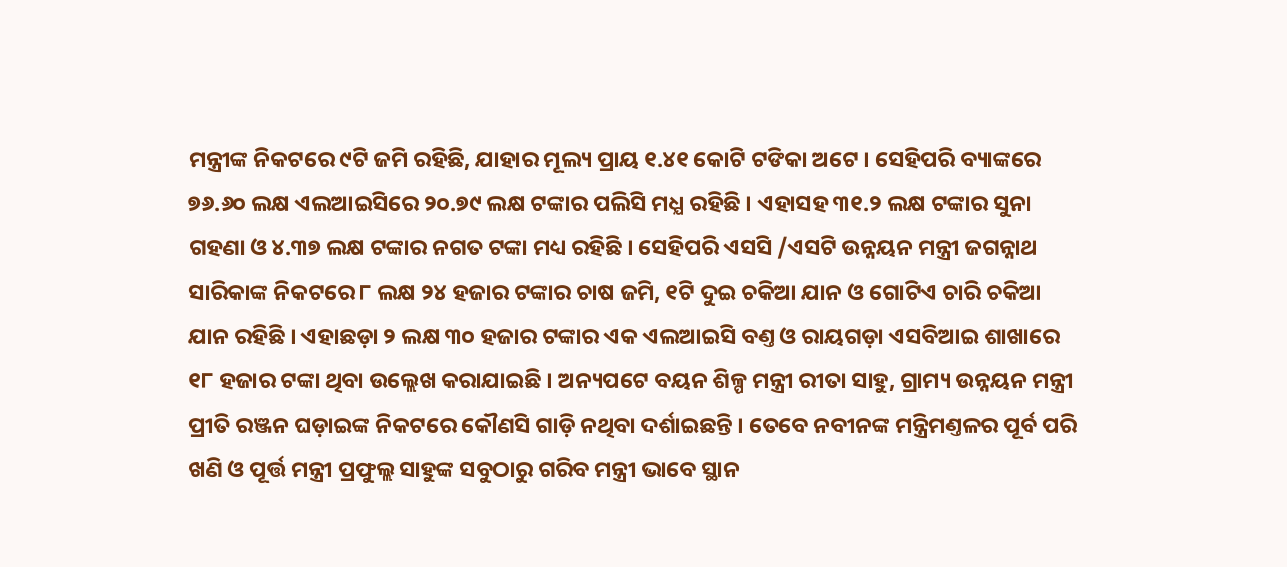ମନ୍ତ୍ରୀଙ୍କ ନିକଟରେ ୯ଟି ଜମି ରହିଛି, ଯାହାର ମୂଲ୍ୟ ପ୍ରାୟ ୧.୪୧ କୋଟି ଟଙିକା ଅଟେ । ସେହିପରି ବ୍ୟାଙ୍କରେ ୭୬.୬୦ ଲକ୍ଷ ଏଲଆଇସିରେ ୨୦.୭୯ ଲକ୍ଷ ଟଙ୍କାର ପଲିସି ମଧ୍ଯ ରହିଛି । ଏହାସହ ୩୧.୨ ଲକ୍ଷ ଟଙ୍କାର ସୁନା ଗହଣା ଓ ୪.୩୭ ଲକ୍ଷ ଟଙ୍କାର ନଗତ ଟଙ୍କା ମଧ୍ୟ ରହିଛି । ସେହିପରି ଏସସି /ଏସଟି ଉନ୍ନୟନ ମନ୍ତ୍ରୀ ଜଗନ୍ନାଥ ସାରିକାଙ୍କ ନିକଟରେ ୮ ଲକ୍ଷ ୨୪ ହଜାର ଟଙ୍କାର ଚାଷ ଜମି, ୧ଟି ଦୁଇ ଚକିଆ ଯାନ ଓ ଗୋଟିଏ ଚାରି ଚକିଆ ଯାନ ରହିଛି । ଏହାଛଡ଼ା ୨ ଲକ୍ଷ ୩୦ ହଜାର ଟଙ୍କାର ଏକ ଏଲଆଇସି ବଣ୍ତ ଓ ରାୟଗଡ଼ା ଏସବିଆଇ ଶାଖାରେ ୧୮ ହଜାର ଟଙ୍କା ଥିବା ଉଲ୍ଲେଖ କରାଯାଇଛି । ଅନ୍ୟପଟେ ବୟନ ଶିଳ୍ପ ମନ୍ତ୍ରୀ ରୀତା ସାହୁ, ଗ୍ରାମ୍ୟ ଉନ୍ନୟନ ମନ୍ତ୍ରୀ ପ୍ରୀତି ରଞ୍ଜନ ଘଡ଼ାଇଙ୍କ ନିକଟରେ କୌଣସି ଗାଡ଼ି ନଥିବା ଦର୍ଶାଇଛନ୍ତି । ତେବେ ନବୀନଙ୍କ ମନ୍ତ୍ରିମଣ୍ତଳର ପୂର୍ବ ପରି ଖଣି ଓ ପୂର୍ତ୍ତ ମନ୍ତ୍ରୀ ପ୍ରଫୁଲ୍ଲ ସାହୁଙ୍କ ସବୁଠାରୁ ଗରିବ ମନ୍ତ୍ରୀ ଭାବେ ସ୍ଥାନ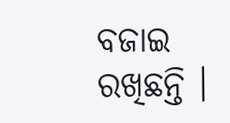ବଜାଇ ରଖିଛନ୍ତି ।